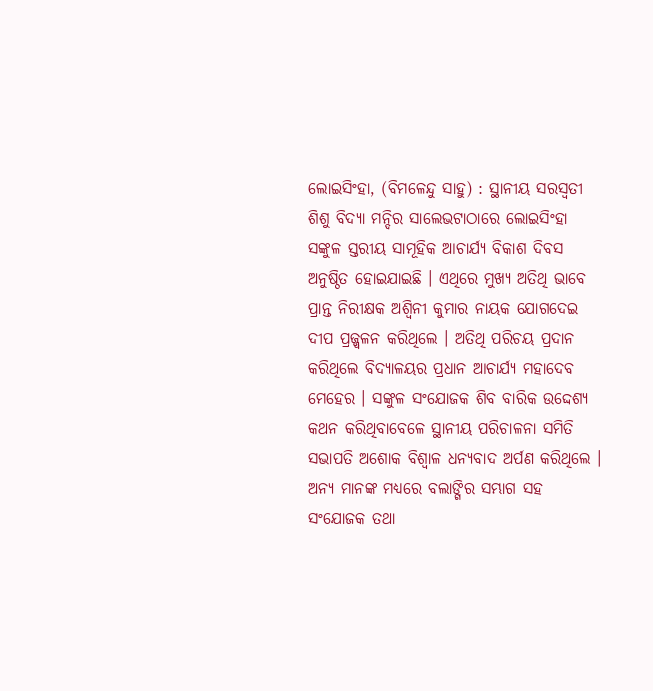ଲୋଇସିଂହା, (ବିମଳେନ୍ଦୁ ସାହୁ) : ସ୍ଥାନୀୟ ସରସ୍ଵତୀ ଶିଶୁ ବିଦ୍ୟା ମନ୍ଦିର ସାଲେଭଟାଠାରେ ଲୋଇସିଂହା ସଙ୍କୁଳ ସ୍ତରୀୟ ସାମୂହିକ ଆଚାର୍ଯ୍ୟ ବିକାଶ ଦିବସ ଅନୁଷ୍ଠିତ ହୋଇଯାଇଛି । ଏଥିରେ ମୁଖ୍ୟ ଅତିଥି ଭାବେ ପ୍ରାନ୍ତ ନିରୀକ୍ଷକ ଅଶ୍ୱିନୀ କୁମାର ନାୟକ ଯୋଗଦେଇ ଦୀପ ପ୍ରଜ୍ଜ୍ୱଳନ କରିଥିଲେ । ଅତିଥି ପରିଚୟ ପ୍ରଦାନ କରିଥିଲେ ବିଦ୍ୟାଳୟର ପ୍ରଧାନ ଆଚାର୍ଯ୍ୟ ମହାଦେବ ମେହେର । ସଙ୍କୁଳ ସଂଯୋଜକ ଶିବ ବାରିକ ଉଦ୍ଦେଶ୍ୟ କଥନ କରିଥିବାବେଳେ ସ୍ଥାନୀୟ ପରିଚାଳନା ସମିତି ସଭାପତି ଅଶୋକ ବିଶ୍ଵାଳ ଧନ୍ୟବାଦ ଅର୍ପଣ କରିଥିଲେ । ଅନ୍ୟ ମାନଙ୍କ ମଧ୍ୟରେ ବଲାଙ୍ଗିର ସମ୍ଭାଗ ସହ ସଂଯୋଜକ ତଥା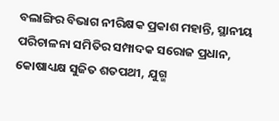ବଲାଙ୍ଗିର ବିଭାଗ ନୀରିକ୍ଷକ ପ୍ରକାଶ ମହାନ୍ତି, ସ୍ଥାନୀୟ ପରିଚାଳନା ସମିତିର ସମ୍ପାଦକ ସରୋଜ ପ୍ରଧାନ, କୋଷାଧ୍ୟକ୍ଷ ସୁଜିତ ଶତପଥୀ, ଯୁଗ୍ମ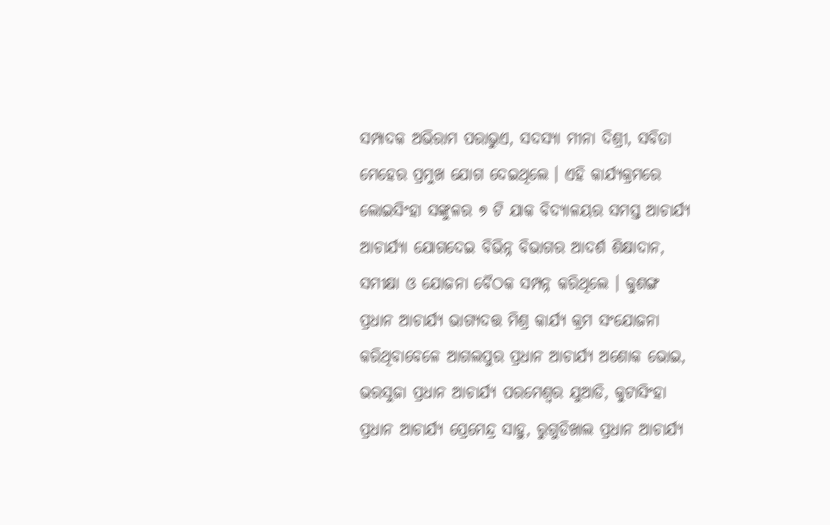ସମ୍ପାଦକ ଅଭିରାମ ପରାଭୁଏ, ସଦସ୍ୟା ମୀନା ଦିଶ୍ରୀ, ସବିତା ମେହେର ପ୍ରମୁଖ ଯୋଗ ଦେଇଥିଲେ । ଏହି କାର୍ଯ୍ୟକ୍ରମରେ ଲୋଇସିଂହା ସଙ୍କୁଳର ୭ ଟି ଯାକ ବିଦ୍ୟାଳୟର ସମସ୍ତ ଆଚାର୍ଯ୍ୟ ଆଚାର୍ଯ୍ୟା ଯୋଗଦେଇ ବିଭିନ୍ନ ବିଭାଗର ଆଦର୍ଶ ଶିକ୍ଷାଦାନ, ସମୀକ୍ଷା ଓ ଯୋଜନା ବୈଠକ ସମ୍ପନ୍ନ କରିଥିଲେ । କୁଶଙ୍ଗ ପ୍ରଧାନ ଆଚାର୍ଯ୍ୟ ଭାଗ୍ୟଦତ୍ତ ମିଶ୍ର କାର୍ଯ୍ୟ କ୍ରମ ସଂଯୋଜନା କରିଥିବାବେଳେ ଆଗଲପୁର ପ୍ରଧାନ ଆଚାର୍ଯ୍ୟ ଅଶୋକ ଭୋଇ, ଭରସୁଜା ପ୍ରଧାନ ଆଚାର୍ଯ୍ୟ ପରମେଶ୍ୱର ଯୁଆଡି, କୁଟାସିଂହା ପ୍ରଧାନ ଆଚାର୍ଯ୍ୟ ପ୍ରେମେନ୍ଦ୍ର ସାହୁ, ରୁଗୁଡିଖାଲ ପ୍ରଧାନ ଆଚାର୍ଯ୍ୟ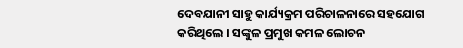ଦେବଯାନୀ ସାହୁ କାର୍ଯ୍ୟକ୍ରମ ପରିଚାଳନାରେ ସହଯୋଗ କରିଥିଲେ । ସଙ୍କୁଳ ପ୍ରମୁଖ କମଳ ଲୋଚନ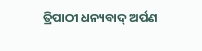ତ୍ରିପାଠୀ ଧନ୍ୟବାଦ୍ ଅର୍ପଣ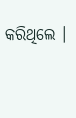କରିଥିଲେ ।